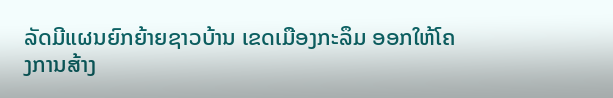ລັດມີແຜນຍົກຍ້າຍຊາວບ້ານ ເຂດເມືອງກະລຶມ ອອກໃຫ້ໂຄງການສ້າງ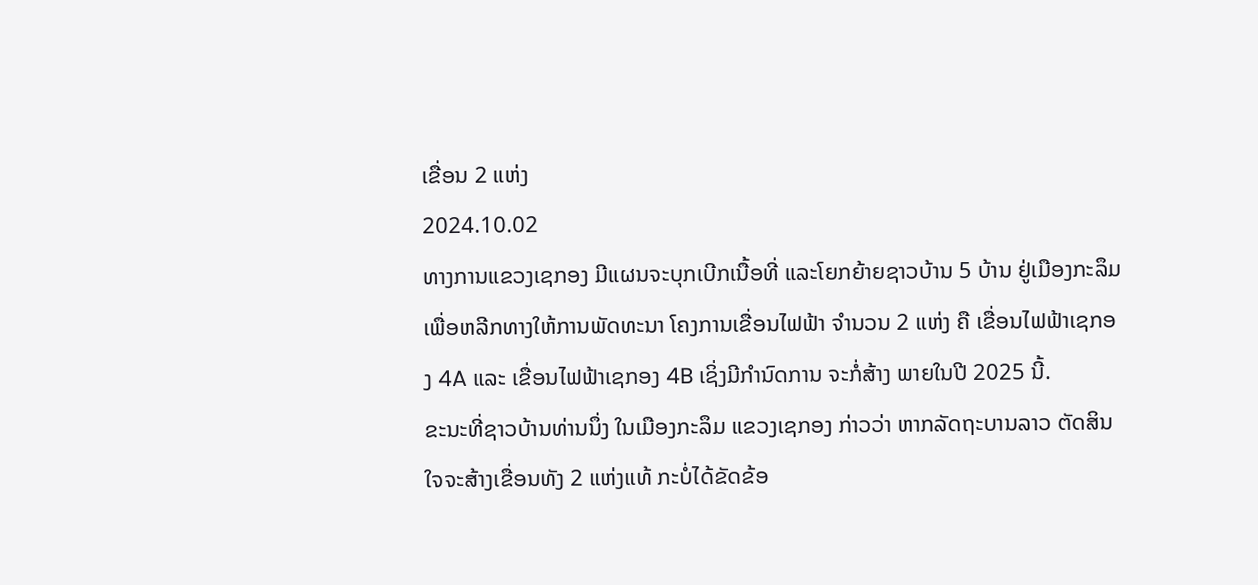ເຂື່ອນ 2 ແຫ່ງ
2024.10.02
ທາງການແຂວງເຊກອງ ມີແຜນຈະບຸກເບີກເນື້ອທີ່ ແລະໂຍກຍ້າຍຊາວບ້ານ 5 ບ້ານ ຢູ່ເມືອງກະລຶມ ເພື່ອຫລີກທາງໃຫ້ການພັດທະນາ ໂຄງການເຂື່ອນໄຟຟ້າ ຈໍານວນ 2 ແຫ່ງ ຄື ເຂື່ອນໄຟຟ້າເຊກອງ 4A ແລະ ເຂື່ອນໄຟຟ້າເຊກອງ 4B ເຊິ່ງມີກໍານົດການ ຈະກໍ່ສ້າງ ພາຍໃນປີ 2025 ນີ້.
ຂະນະທີ່ຊາວບ້ານທ່ານນຶ່ງ ໃນເມືອງກະລຶມ ແຂວງເຊກອງ ກ່າວວ່າ ຫາກລັດຖະບານລາວ ຕັດສິນໃຈຈະສ້າງເຂື່ອນທັງ 2 ແຫ່ງແທ້ ກະບໍ່ໄດ້ຂັດຂ້ອ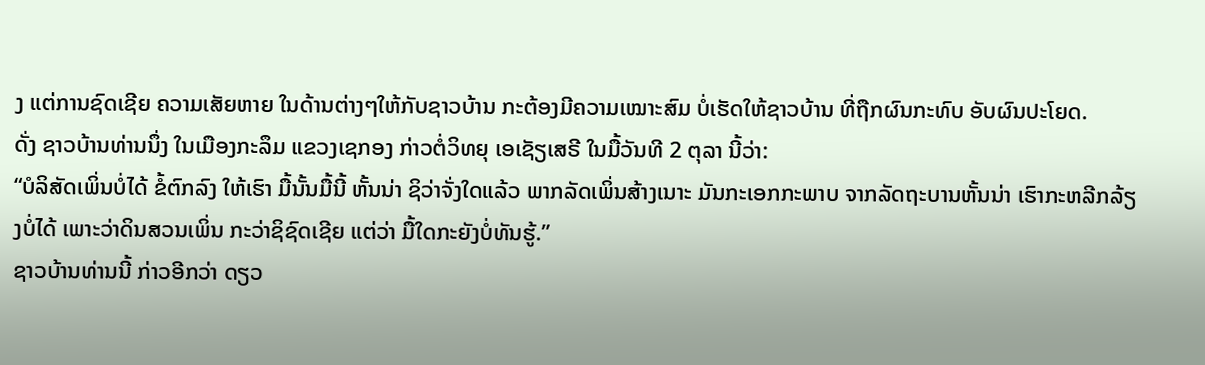ງ ແຕ່ການຊົດເຊີຍ ຄວາມເສັຍຫາຍ ໃນດ້ານຕ່າງໆໃຫ້ກັບຊາວບ້ານ ກະຕ້ອງມີຄວາມເໝາະສົມ ບໍ່ເຮັດໃຫ້ຊາວບ້ານ ທີ່ຖືກຜົນກະທົບ ອັບຜົນປະໂຍດ.
ດັ່ງ ຊາວບ້ານທ່ານນຶ່ງ ໃນເມືອງກະລຶມ ແຂວງເຊກອງ ກ່າວຕໍ່ວິທຍຸ ເອເຊັຽເສຣີ ໃນມື້ວັນທີ 2 ຕຸລາ ນີ້ວ່າ:
“ບໍລິສັດເພິ່ນບໍ່ໄດ້ ຂໍ້ຕົກລົງ ໃຫ້ເຮົາ ມື້ນັ້ນມື້ນີ້ ຫັ້ນນ່າ ຊິວ່າຈັ່ງໃດແລ້ວ ພາກລັດເພິ່ນສ້າງເນາະ ມັນກະເອກກະພາບ ຈາກລັດຖະບານຫັ້ນນ່າ ເຮົາກະຫລີກລ້ຽງບໍ່ໄດ້ ເພາະວ່າດິນສວນເພິ່ນ ກະວ່າຊິຊົດເຊີຍ ແຕ່ວ່າ ມື້ໃດກະຍັງບໍ່ທັນຮູ້.”
ຊາວບ້ານທ່ານນີ້ ກ່າວອີກວ່າ ດຽວ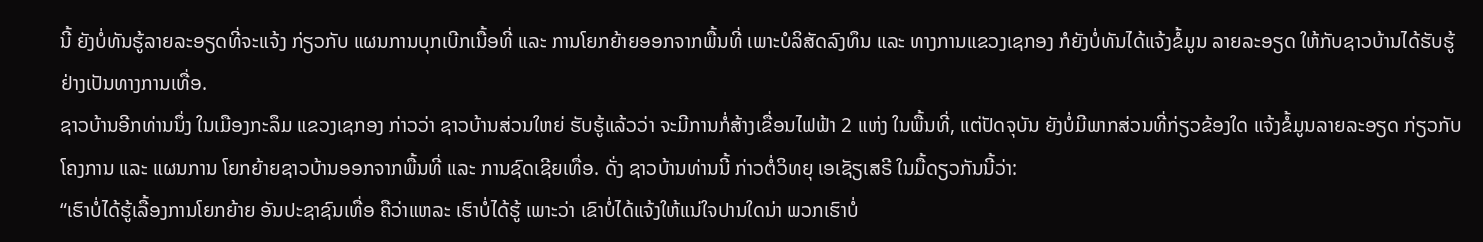ນີ້ ຍັງບໍ່ທັນຮູ້ລາຍລະອຽດທີ່ຈະແຈ້ງ ກ່ຽວກັບ ແຜນການບຸກເບີກເນື້ອທີ່ ແລະ ການໂຍກຍ້າຍອອກຈາກພື້ນທີ່ ເພາະບໍລິສັດລົງທຶນ ແລະ ທາງການແຂວງເຊກອງ ກໍຍັງບໍ່ທັນໄດ້ແຈ້ງຂໍ້ມູນ ລາຍລະອຽດ ໃຫ້ກັບຊາວບ້ານໄດ້ຮັບຮູ້ ຢ່າງເປັນທາງການເທື່ອ.
ຊາວບ້ານອີກທ່ານນຶ່ງ ໃນເມືອງກະລຶມ ແຂວງເຊກອງ ກ່າວວ່າ ຊາວບ້ານສ່ວນໃຫຍ່ ຮັບຮູ້ແລ້ວວ່າ ຈະມີການກໍ່ສ້າງເຂື່ອນໄຟຟ້າ 2 ແຫ່ງ ໃນພື້ນທີ່, ແຕ່ປັດຈຸບັນ ຍັງບໍ່ມີພາກສ່ວນທີ່ກ່ຽວຂ້ອງໃດ ແຈ້ງຂໍ້ມູນລາຍລະອຽດ ກ່ຽວກັບໂຄງການ ແລະ ແຜນການ ໂຍກຍ້າຍຊາວບ້ານອອກຈາກພື້ນທີ່ ແລະ ການຊົດເຊີຍເທື່ອ. ດັ່ງ ຊາວບ້ານທ່ານນີ້ ກ່າວຕໍ່ວິທຍຸ ເອເຊັຽເສຣີ ໃນມື້ດຽວກັນນີ້ວ່າ:
“ເຮົາບໍ່ໄດ້ຮູ້ເລື້ອງການໂຍກຍ້າຍ ອັນປະຊາຊົນເທື່ອ ຄືວ່າແຫລະ ເຮົາບໍ່ໄດ້ຮູ້ ເພາະວ່າ ເຂົາບໍ່ໄດ້ແຈ້ງໃຫ້ແນ່ໃຈປານໃດນ່າ ພວກເຮົາບໍ່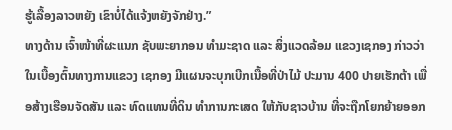ຮູ້ເລື້ອງລາວຫຍັງ ເຂົາບໍ່ໄດ້ແຈ້ງຫຍັງຈັກຢ່າງ.”
ທາງດ້ານ ເຈົ້າໜ້າທີ່ຜະແນກ ຊັບພະຍາກອນ ທໍາມະຊາດ ແລະ ສິ່ງແວດລ້ອມ ແຂວງເຊກອງ ກ່າວວ່າ ໃນເບື້ອງຕົ້ນທາງການແຂວງ ເຊກອງ ມີແຜນຈະບຸກເບີກເນື້ອທີ່ປ່າໄມ້ ປະມານ 400 ປາຍເຮັກຕ້າ ເພື່ອສ້າງເຮືອນຈັດສັນ ແລະ ທົດແທນທີ່ດິນ ທໍາການກະເສດ ໃຫ້ກັບຊາວບ້ານ ທີ່ຈະຖືກໂຍກຍ້າຍອອກ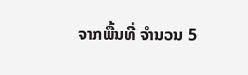ຈາກພື້ນທີ່ ຈໍານວນ 5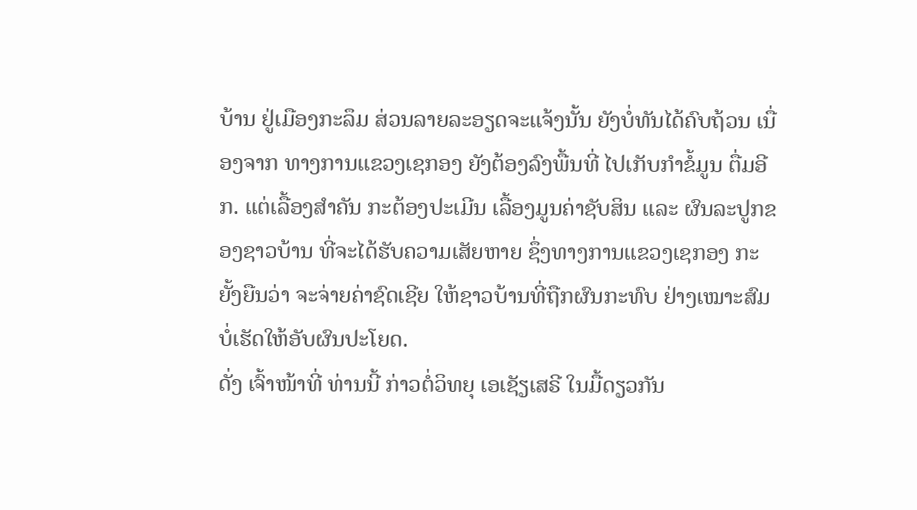ບ້ານ ຢູ່ເມືອງກະລຶມ ສ່ວນລາຍລະອຽດຈະແຈ້ງນັ້ນ ຍັງບໍ່ທັນໄດ້ຄົບຖ້ວນ ເນື່ອງຈາກ ທາງການແຂວງເຊກອງ ຍັງຕ້ອງລົງພື້ນທີ່ ໄປເກັບກໍາຂໍ້ມູນ ຕື່ມອີກ. ແຕ່ເລື້ອງສໍາຄັນ ກະຕ້ອງປະເມີນ ເລື້ອງມູນຄ່າຊັບສິນ ແລະ ຜົນລະປູກຂອງຊາວບ້ານ ທີ່ຈະໄດ້ຮັບຄວາມເສັຍຫາຍ ຊຶ່ງທາງການແຂວງເຊກອງ ກະຍັ້ງຍືນວ່າ ຈະຈ່າຍຄ່າຊົດເຊີຍ ໃຫ້ຊາວບ້ານທີ່ຖືກຜົນກະທົບ ຢ່າງເໝາະສົມ ບໍ່ເຮັດໃຫ້ອັບຜົນປະໂຍດ.
ດັ່ງ ເຈົ້າໜ້າທີ່ ທ່ານນີ້ ກ່າວຕໍ່ວິທຍຸ ເອເຊັຽເສຣີ ໃນມື້ດຽວກັນ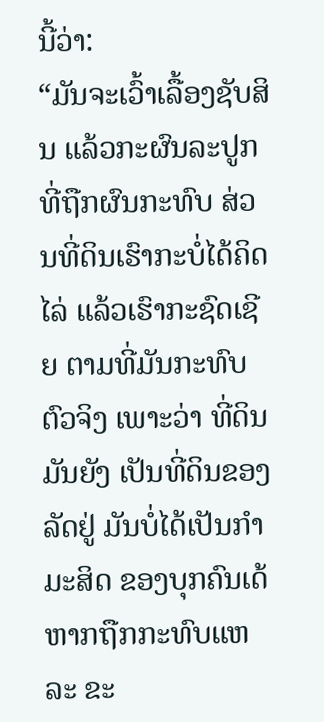ນີ້ວ່າ:
“ມັນຈະເວົ້າເລື້ອງຊັບສິນ ແລ້ວກະຜົນລະປູກ ທີ່ຖືກຜົນກະທົບ ສ່ວນທີ່ດິນເຮົາກະບໍ່ໄດ້ຄິດໄລ່ ແລ້ວເຮົາກະຊົດເຊີຍ ຕາມທີ່ມັນກະທົບຕົວຈິງ ເພາະວ່າ ທີ່ດິນມັນຍັງ ເປັນທີ່ດິນຂອງລັດຢູ່ ມັນບໍ່ໄດ້ເປັນກໍາມະສິດ ຂອງບຸກຄົນເດ້ ຫາກຖືກກະທົບແຫລະ ຂະ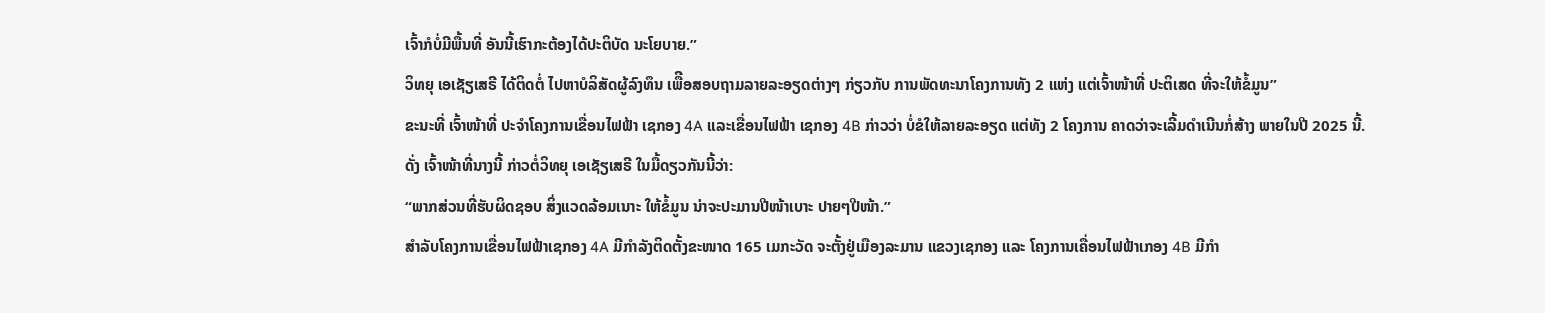ເຈົ້າກໍບໍ່ມີພື້ນທີ່ ອັນນີ້ເຮົາກະຕ້ອງໄດ້ປະຕິບັດ ນະໂຍບາຍ.”
ວິທຍຸ ເອເຊັຽເສຣີ ໄດ້ຕິດຕໍ່ ໄປຫາບໍລິສັດຜູ້ລົງທຶນ ເພືີອສອບຖາມລາຍລະອຽດຕ່າງໆ ກ່ຽວກັບ ການພັດທະນາໂຄງການທັງ 2 ແຫ່ງ ແຕ່ເຈົ້າໜ້າທີ່ ປະຕິເສດ ທີ່ຈະໃຫ້ຂໍ້ມູນ”
ຂະນະທີ່ ເຈົ້າໜ້າທີ່ ປະຈໍາໂຄງການເຂື່ອນໄຟຟ້າ ເຊກອງ 4A ແລະເຂື່ອນໄຟຟ້າ ເຊກອງ 4B ກ່າວວ່າ ບໍ່ຂໍໃຫ້ລາຍລະອຽດ ແຕ່ທັງ 2 ໂຄງການ ຄາດວ່າຈະເລີ້ມດໍາເນີນກໍ່ສ້າງ ພາຍໃນປີ 2025 ນີ້.
ດັ່ງ ເຈົ້າໜ້າທີ່ນາງນີ້ ກ່າວຕໍ່ວິທຍຸ ເອເຊັຽເສຣີ ໃນມື້ດຽວກັນນີ້ວ່າ:
“ພາກສ່ວນທີ່ຮັບຜິດຊອບ ສິ່ງແວດລ້ອມເນາະ ໃຫ້ຂໍ້ມູນ ນ່າຈະປະມານປີໜ້າເບາະ ປາຍໆປີໜ້າ.”
ສໍາລັບໂຄງການເຂື່ອນໄຟຟ້າເຊກອງ 4A ມີກໍາລັງຕິດຕັ້ງຂະໜາດ 165 ເມກະວັດ ຈະຕັ້ງຢູ່ເມືອງລະມານ ແຂວງເຊກອງ ແລະ ໂຄງການເຄື່ອນໄຟຟ້າເກອງ 4B ມີກໍາ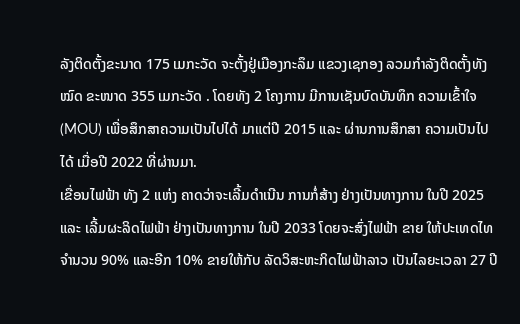ລັງຕິດຕັ້ງຂະນາດ 175 ເມກະວັດ ຈະຕັ້ງຢູ່ເມືອງກະລຶມ ແຂວງເຊກອງ ລວມກໍາລັງຕິດຕັ້ງທັງໝົດ ຂະໜາດ 355 ເມກະວັດ . ໂດຍທັງ 2 ໂຄງການ ມີການເຊັນບົດບັນທຶກ ຄວາມເຂົ້າໃຈ (MOU) ເພື່ອສຶກສາຄວາມເປັນໄປໄດ້ ມາແຕ່ປີ 2015 ແລະ ຜ່ານການສຶກສາ ຄວາມເປັນໄປໄດ້ ເມື່ອປີ 2022 ທີ່ຜ່ານມາ.
ເຂື່ອນໄຟຟ້າ ທັງ 2 ແຫ່ງ ຄາດວ່າຈະເລີ້ມດໍາເນີນ ການກໍ່ສ້າງ ຢ່າງເປັນທາງການ ໃນປີ 2025 ແລະ ເລີ້ມຜະລິດໄຟຟ້າ ຢ່າງເປັນທາງການ ໃນປີ 2033 ໂດຍຈະສົ່ງໄຟຟ້າ ຂາຍ ໃຫ້ປະເທດໄທ ຈໍານວນ 90% ແລະອີກ 10% ຂາຍໃຫ້ກັບ ລັດວິສະຫະກິດໄຟຟ້າລາວ ເປັນໄລຍະເວລາ 27 ປີ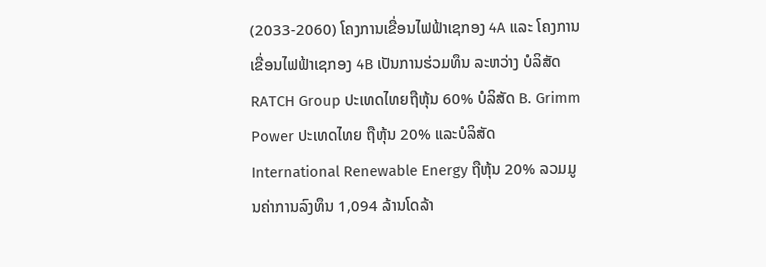(2033-2060) ໂຄງການເຂື່ອນໄຟຟ້າເຊກອງ 4A ແລະ ໂຄງການເຂື່ອນໄຟຟ້າເຊກອງ 4B ເປັນການຮ່ວມທຶນ ລະຫວ່າງ ບໍລິສັດ RATCH Group ປະເທດໄທຍຖືຫຸ້ນ 60% ບໍລິສັດ B. Grimm Power ປະເທດໄທຍ ຖືຫຸ້ນ 20% ແລະບໍລິສັດ International Renewable Energy ຖືຫຸ້ນ 20% ລວມມູນຄ່າການລົງທຶນ 1,094 ລ້ານໂດລ້າ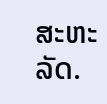ສະຫະລັດ.